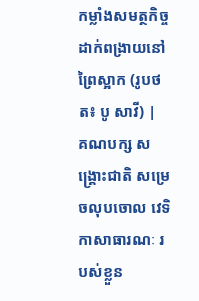កម្លាំងសមត្ថកិច្ចដាក់ពង្រាយនៅព្រៃស្អាក (រូបថត៖ បូ សាវី) |
គណបក្ស សង្គ្រោះជាតិ សម្រេចលុបចោល វេទិកាសាធារណៈ របស់ខ្លួន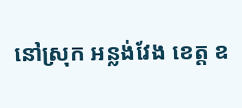នៅស្រុក អន្លង់វែង ខេត្ត ឧ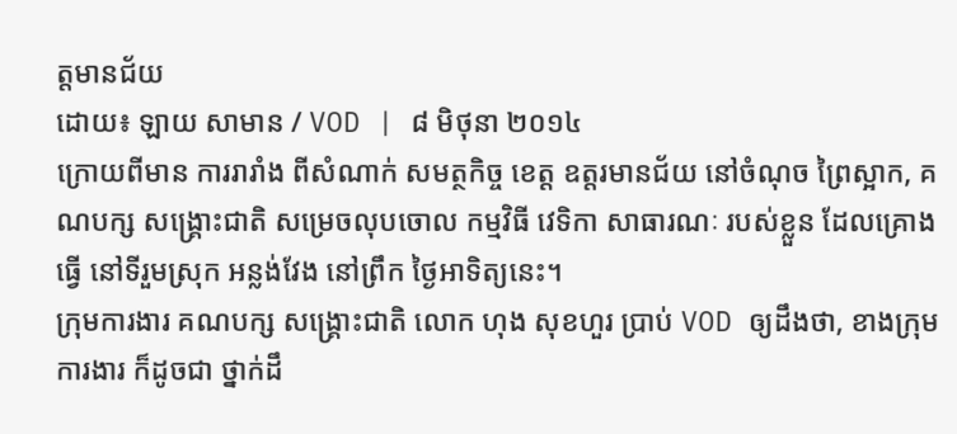ត្តមានជ័យ
ដោយ៖ ឡាយ សាមាន / VOD | ៨ មិថុនា ២០១៤
ក្រោយពីមាន ការរារាំង ពីសំណាក់ សមត្ថកិច្ច ខេត្ត ឧត្តរមានជ័យ នៅចំណុច ព្រៃស្អាក, គណបក្ស សង្គ្រោះជាតិ សម្រេចលុបចោល កម្មវិធី វេទិកា សាធារណៈ របស់ខ្លួន ដែលគ្រោងធ្វើ នៅទីរួមស្រុក អន្លង់វែង នៅព្រឹក ថ្ងៃអាទិត្យនេះ។
ក្រុមការងារ គណបក្ស សង្គ្រោះជាតិ លោក ហុង សុខហួរ ប្រាប់ VOD ឲ្យដឹងថា, ខាងក្រុមការងារ ក៏ដូចជា ថ្នាក់ដឹ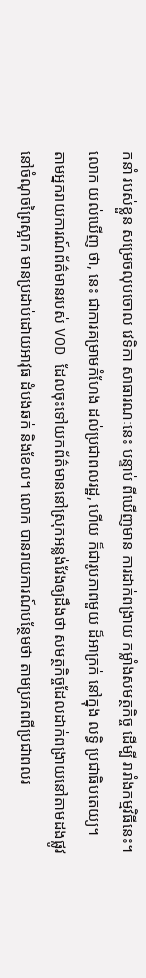កនាំ របស់ខ្លួន សម្រេចលុបចោល វេទិកា សាធារណៈនេះ បន្ទាប់ ពីឃើញមាន ការដាក់ពង្រាយ កម្លាំងសមត្ថកិច្ច ដើម្បី រារាំងកម្មវិធីនេះ។
លោក យល់ឃើញ ថា, នេះ ជាការគម្រាមកំហែង ដល់ប្រជាពលរដ្ឋ, ហើយ ក៏ជារូបភាពមួយ ដ៏អាក្រក់ នៅក្នុង លទ្ធិ ប្រជាធិបតេយ្យ។
តាមអ្នករាយការណ៍ព័ត៌មានរបស់ VOD ដែលចុះទៅយកព័ត៌មាននៅស្រុកអន្លង់វែងឲ្យដឹងថា សមត្ថកិច្ចដែលដាក់ពង្រាយនៅតាមដងផ្លូវនៅចំណុចព្រៃស្អាក មានប្រដាប់ដោយអាវុធ ដំបងឆក់ និងខែល។ លោក បានរាយការណ៍បន្ថែមថា តាមប្រភពពីប្រជាពលរ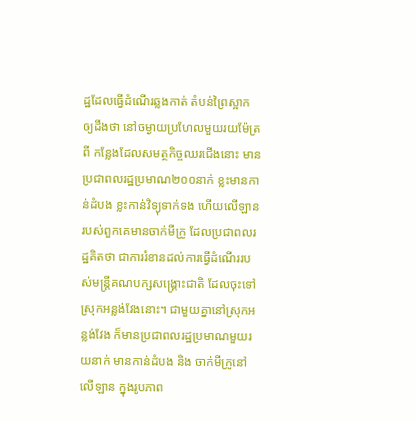ដ្ឋដែលធ្វើដំណើរឆ្លងកាត់ តំបន់ព្រៃស្អាក ឲ្យដឹងថា នៅចម្ងាយប្រហែលមួយរយម៉ែត្រពី កន្លែងដែលសមត្ថកិច្ចឈរជើងនោះ មានប្រជាពលរដ្ឋប្រមាណ២០០នាក់ ខ្លះមានកាន់ដំបង ខ្លះកាន់វិទ្យុទាក់ទង ហើយលើឡានរបស់ពួកគេមានចាក់មីក្រូ ដែលប្រជាពលរដ្ឋគិតថា ជាការរំខានដល់ការធ្វើដំណើររបស់មន្ត្រីគណបក្សសង្គ្រោះជាតិ ដែលចុះទៅស្រុកអន្លង់វែងនោះ។ ជាមួយគ្នានៅស្រុកអន្លង់វែង ក៏មានប្រជាពលរដ្ឋប្រមាណមួយរយនាក់ មានកាន់ដំបង និង ចាក់មីក្រូនៅលើឡាន ក្នុងរូបភាព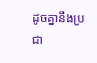ដូចគ្នានឹងប្រជា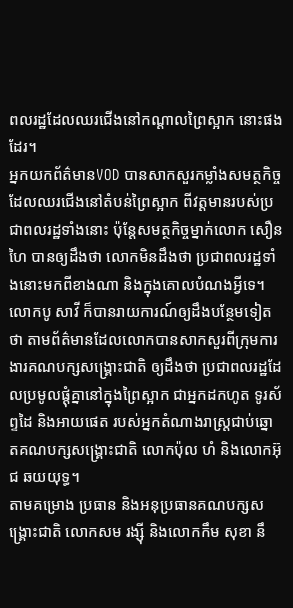ពលរដ្ឋដែលឈរជើងនៅកណ្ដាលព្រៃស្អាក នោះផងដែរ។
អ្នកយកព័ត៌មានVOD បានសាកសួរកម្លាំងសមត្ថកិច្ចដែលឈរជើងនៅតំបន់ព្រៃស្អាក ពីវត្តមានរបស់ប្រជាពលរដ្ឋទាំងនោះ ប៉ុន្តែសមត្ថកិច្ចម្នាក់លោក សឿន ហៃ បានឲ្យដឹងថា លោកមិនដឹងថា ប្រជាពលរដ្ឋទាំងនោះមកពីខាងណា និងក្នុងគោលបំណងអ្វីទេ។
លោកបូ សាវី ក៏បានរាយការណ៍ឲ្យដឹងបន្ថែមទៀតថា តាមព័ត៌មានដែលលោកបានសាកសួរពីក្រុមការងារគណបក្សសង្គ្រោះជាតិ ឲ្យដឹងថា ប្រជាពលរដ្ឋដែលប្រមូលផ្ដុំគ្នានៅក្នុងព្រៃស្អាក ជាអ្នកដកហូត ទូរស័ព្ទដៃ និងអាយផេត របស់អ្នកតំណាងរាស្ត្រជាប់ឆ្នោតគណបក្សសង្គ្រោះជាតិ លោកប៉ុល ហំ និងលោកអ៊ុជ ឆយយុទ្ធ។
តាមគម្រោង ប្រធាន និងអនុប្រធានគណបក្សសង្គ្រោះជាតិ លោកសម រង្ស៊ី និងលោកកឹម សុខា នឹ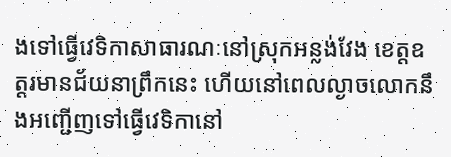ងទៅធ្វើវេទិកាសាធារណៈនៅស្រុកអន្លង់វែង ខេត្តឧត្តរមានជ័យនាព្រឹកនេះ ហើយនៅពេលល្ងាចលោកនឹងអញ្ជើញទៅធ្វើវេទិកានៅ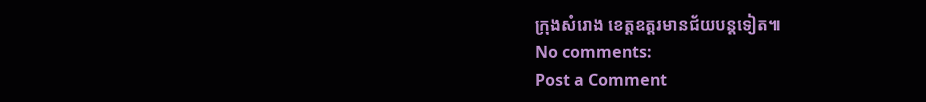ក្រុងសំរោង ខេត្តឧត្តរមានជ័យបន្តទៀត៕
No comments:
Post a Comment